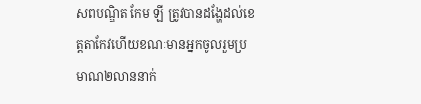សពបណ្ឌិត កែម ឡី ត្រូវបានដង្ហែដល់ខេត្តតាកែវហើយខណៈមានអ្នកចូលរួមប្រមាណ២លាននាក់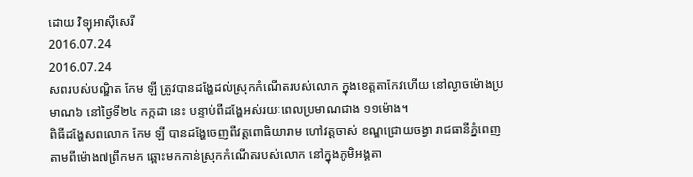ដោយ វិទ្យុអាស៊ីសេរី
2016.07.24
2016.07.24
សពរបស់បណ្ឌិត កែម ឡី ត្រូវបានដង្ហែដល់ស្រុកកំណើតរបស់លោក ក្នុងខេត្តតាកែវហើយ នៅល្ងាចម៉ោងប្រមាណ៦ នៅថ្ងៃទី២៤ កក្កដា នេះ បន្ទាប់ពីដង្ហែអស់រយៈពេលប្រមាណជាង ១១ម៉ោង។
ពិធីដង្ហែសពលោក កែម ឡី បានដង្ហែចេញពីវត្តពោធិយារាម ហៅវត្តចាស់ ខណ្ឌជ្រោយចង្វា រាជធានីភ្នំពេញ តាមពីម៉ោង៧ព្រឹកមក ឆ្ពោះមកកាន់ស្រុកកំណើតរបស់លោក នៅក្នុងភូមិអង្គតា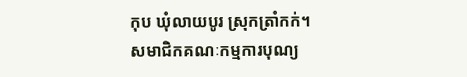កុប ឃុំលាយបូរ ស្រុកត្រាំកក់។
សមាជិកគណៈកម្មការបុណ្យ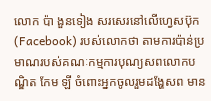លោក ប៉ា ងួនទៀង សរសេរនៅលើហ្វេសប៊ុក (Facebook) របស់លោកថា តាមការប៉ាន់ប្រមាណរបស់គណៈកម្មការបុណ្យសពលោកបណ្ឌិត កែម ឡី ចំពោះអ្នកចូលរួមដង្ហែសព មាន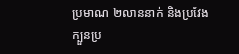ប្រមាណ ២លាននាក់ និងប្រវែងក្បួនប្រ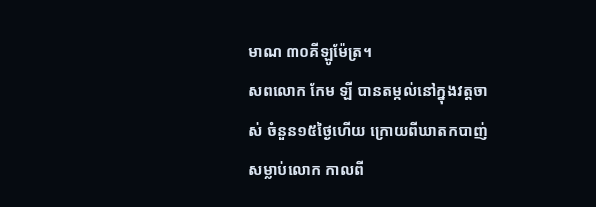មាណ ៣០គីឡូម៉ែត្រ។
សពលោក កែម ឡី បានតម្កល់នៅក្នុងវត្តចាស់ ចំនួន១៥ថ្ងៃហើយ ក្រោយពីឃាតកបាញ់សម្លាប់លោក កាលពី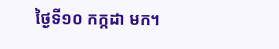ថ្ងៃទី១០ កក្កដា មក។